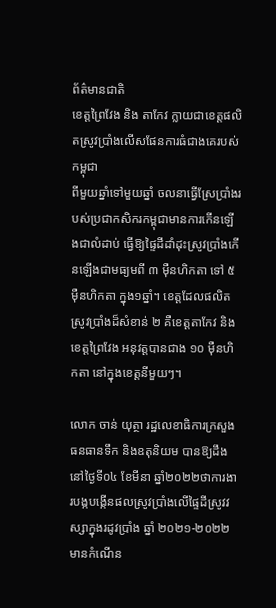ព័ត៌មានជាតិ
ខេត្តព្រៃវែង និង តាកែវ ក្លាយជាខេត្តផលិតស្រូវប្រាំងលើសផែនការធំជាងគេរបស់កម្ពុជា
ពីមួយឆ្នាំទៅមួយឆ្នាំ ចលនាធ្វើស្រែប្រាំងរបស់ប្រជាកសិករកម្ពុជាមានការកើនឡើងជាលំដាប់ ធ្វើឱ្យផ្ទៃដីដាំដុះស្រូវប្រាំងកើនឡើងជាមធ្យមពី ៣ ម៉ឺនហិកតា ទៅ ៥ ម៉ឺនហិកតា ក្នុង១ឆ្នាំ។ ខេត្តដែលផលិតស្រូវប្រាំងដ៏សំខាន់ ២ គឺខេត្តតាកែវ និងខេត្តព្រៃវែង អនុវត្តបានជាង ១០ ម៉ឺនហិកតា នៅក្នុងខេត្តនីមួយៗ។

លោក ចាន់ យុត្ថា រដ្ឋលេខាធិការក្រសួងធនធានទឹក និងឧតុនិយម បានឱ្យដឹងនៅថ្ងៃទី០៤ ខែមីនា ឆ្នាំ២០២២ថាការងារបង្កបង្កើនផលស្រូវប្រាំងលើផ្ទៃដីស្រូវវស្សាក្នុងរដូវប្រាំង ឆ្នាំ ២០២១-២០២២ មានកំណើន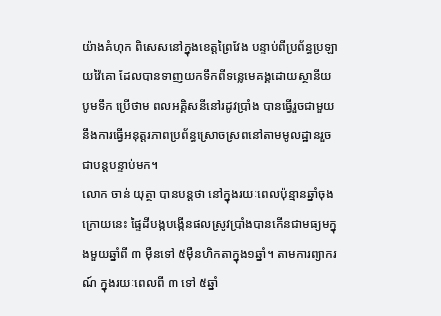យ៉ាងគំហុក ពិសេសនៅក្នុងខេត្តព្រៃវែង បន្ទាប់ពីប្រព័ន្ធប្រឡាយវ៉ៃគោ ដែលបានទាញយកទឹកពីទន្លេមេគង្គដោយស្ថានីយបូមទឹក ប្រើថាម ពលអគ្គិសនីនៅរដូវប្រាំង បានធ្វើរួចជាមួយនឹងការធ្វើអនុត្តរភាពប្រព័ន្ធស្រោចស្រពនៅតាមមូលដ្ឋានរួចជាបន្តបន្ទាប់មក។
លោក ចាន់ យុត្ថា បានបន្តថា នៅក្នុងរយៈពេលប៉ុន្មានឆ្នាំចុងក្រោយនេះ ផ្ទៃដីបង្កបង្កើនផលស្រូវប្រាំងបានកើនជាមធ្យមក្នុងមួយឆ្នាំពី ៣ ម៉ឺនទៅ ៥ម៉ឺនហិកតាក្នុង១ឆ្នាំ។ តាមការព្យាករណ៍ ក្នុងរយៈពេលពី ៣ ទៅ ៥ឆ្នាំ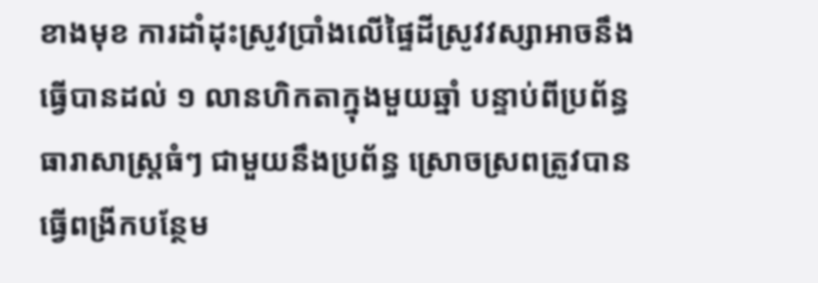ខាងមុខ ការដាំដុះស្រូវប្រាំងលើផ្ទៃដីស្រូវវស្សាអាចនឹងធ្វើបានដល់ ១ លានហិកតាក្នុងមួយឆ្នាំ បន្ទាប់ពីប្រព័ន្ធធារាសាស្ត្រធំៗ ជាមួយនឹងប្រព័ន្ធ ស្រោចស្រពត្រូវបានធ្វើពង្រីកបន្ថែម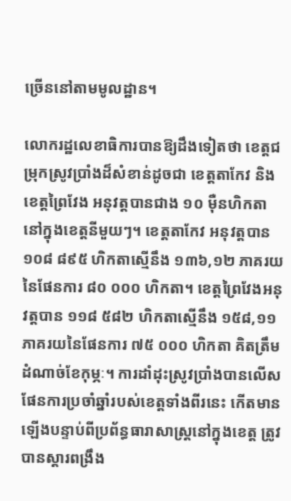ច្រើននៅតាមមូលដ្ឋាន។

លោករដ្ឋលេខាធិការបានឱ្យដឹងទៀតថា ខេត្តជម្រុកស្រូវប្រាំងដ៏សំខាន់ដូចជា ខេត្តតាកែវ និងខេត្តព្រៃវែង អនុវត្តបានជាង ១០ ម៉ឺនហិកតានៅក្នុងខេត្តនីមួយៗ។ ខេត្តតាកែវ អនុវត្តបាន ១០៨ ៨៩៥ ហិកតាស្មើនឹង ១៣៦,១២ ភាគរយ នៃផែនការ ៨០ ០០០ ហិកតា។ ខេត្តព្រៃវែងអនុវត្តបាន ១១៨ ៥៨២ ហិកតាស្មើនឹង ១៥៨,១១ ភាគរយនៃផែនការ ៧៥ ០០០ ហិកតា គិតត្រឹមដំណាច់ខែកុម្ភៈ។ ការដាំដុះស្រូវប្រាំងបានលើសផែនការប្រចាំឆ្នាំរបស់ខេត្តទាំងពីរនេះ កើតមានឡើងបន្ទាប់ពីប្រព័ន្ធធារាសាស្ត្រនៅក្នុងខេត្ត ត្រូវបានស្តារពង្រឹង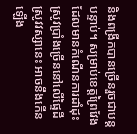និងពង្រីកបានច្រើនរួចជាបន្តបន្ទាប់។ សម្រាប់ខេត្តព្រៃវែងដែលមានកំណើនការដាំដុះស្រូវប្រាំងច្រើននៅលើផ្ទៃដីស្រូវវស្សានេះ អាចនឹងកើនឡើង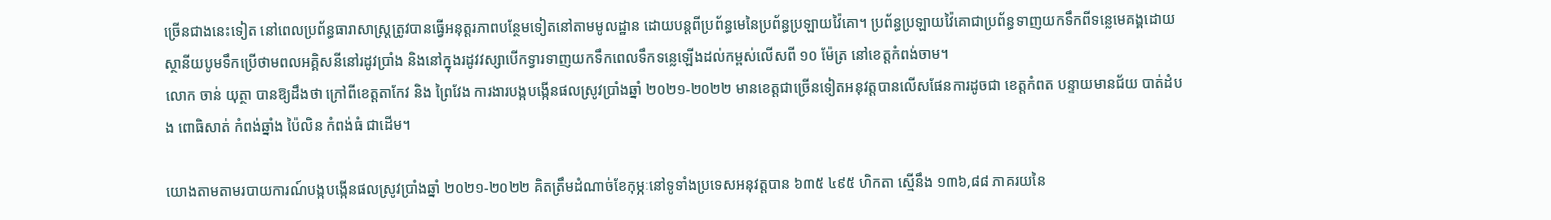ច្រើនជាងនេះទៀត នៅពេលប្រព័ន្ធធារាសាស្ត្រត្រូវបានធ្វើអនុត្តរភាពបន្ថែមទៀតនៅតាមមូលដ្ឋាន ដោយបន្តពីប្រព័ន្ធមេនៃប្រព័ន្ធប្រឡាយវ៉ៃគោ។ ប្រព័ន្ធប្រឡាយវ៉ៃគោជាប្រព័ន្ធទាញយកទឹកពីទន្លេមេគង្គដោយស្ថានីយបូមទឹកប្រើថាមពលអគ្គិសនីនៅរដូវប្រាំង និងនៅក្នុងរដូវវស្សាបើកទ្វារទាញយកទឹកពេលទឹកទន្លេឡើងដល់កម្ពស់លើសពី ១០ ម៉ែត្រ នៅខេត្តកំពង់ចាម។
លោក ចាន់ យុត្ថា បានឱ្យដឹងថា ក្រៅពីខេត្តតាកែវ និង ព្រៃវែង ការងារបង្កបង្កើនផលស្រូវប្រាំងឆ្នាំ ២០២១-២០២២ មានខេត្តជាច្រើនទៀតអនុវត្តបានលើសផែនការដូចជា ខេត្តកំពត បន្ទាយមានជ័យ បាត់ដំបង ពោធិសាត់ កំពង់ឆ្នាំង ប៉ៃលិន កំពង់ធំ ជាដើម។

យោងតាមតាមរបាយការណ៍បង្កបង្កើនផលស្រូវប្រាំងឆ្នាំ ២០២១-២០២២ គិតត្រឹមដំណាច់ខែកុម្ភៈនៅទូទាំងប្រទេសអនុវត្តបាន ៦៣៥ ៤៩៥ ហិកតា ស្មើនឹង ១៣៦,៨៨ ភាគរយនៃ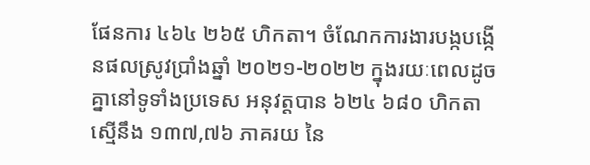ផែនការ ៤៦៤ ២៦៥ ហិកតា។ ចំណែកការងារបង្កបង្កើនផលស្រូវប្រាំងឆ្នាំ ២០២១-២០២២ ក្នុងរយៈពេលដូចគ្នានៅទូទាំងប្រទេស អនុវត្តបាន ៦២៤ ៦៨០ ហិកតា ស្មើនឹង ១៣៧,៧៦ ភាគរយ នៃ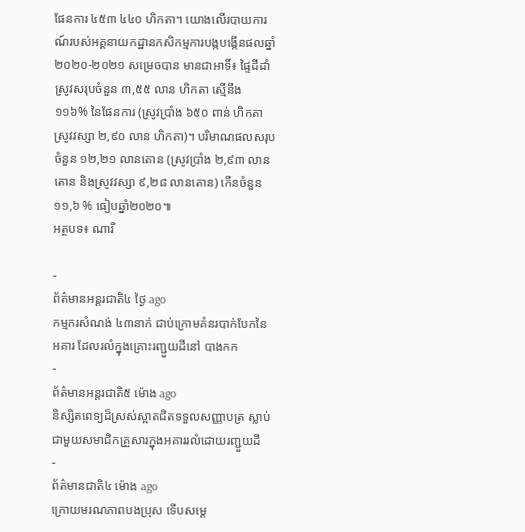ផែនការ ៤៥៣ ៤៤០ ហិកតា។ យោងលើរបាយការណ៍របស់អគ្គនាយកដ្ឋានកសិកម្មការបង្កបង្កើនផលឆ្នាំ ២០២០-២០២១ សម្រេចបាន មានជាអាទិ៍៖ ផ្ទៃដីដាំស្រូវសរុបចំនួន ៣,៥៥ លាន ហិកតា ស្មើនឹង ១១៦% នៃផែនការ (ស្រូវប្រាំង ៦៥០ ពាន់ ហិកតា ស្រូវវស្សា ២,៩០ លាន ហិកតា)។ បរិមាណផលសរុបចំនួន ១២,២១ លានតោន (ស្រូវប្រាំង ២,៩៣ លានតោន និងស្រូវវស្សា ៩,២៨ លានតោន) កើនចំនួន ១១,៦ % ធៀបឆ្នាំ២០២០៕
អត្ថបទ៖ ណារី

-
ព័ត៌មានអន្ដរជាតិ៤ ថ្ងៃ ago
កម្មករសំណង់ ៤៣នាក់ ជាប់ក្រោមគំនរបាក់បែកនៃអគារ ដែលរលំក្នុងគ្រោះរញ្ជួយដីនៅ បាងកក
-
ព័ត៌មានអន្ដរជាតិ៥ ម៉ោង ago
និស្សិតពេទ្យដ៏ស្រស់ស្អាតជិតទទួលសញ្ញាបត្រ ស្លាប់ជាមួយសមាជិកគ្រួសារក្នុងអគាររលំដោយរញ្ជួយដី
-
ព័ត៌មានជាតិ៤ ម៉ោង ago
ក្រោយមរណភាពបងប្រុស ទើបសម្ដេ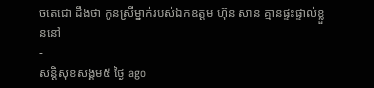ចតេជោ ដឹងថា កូនស្រីម្នាក់របស់ឯកឧត្តម ហ៊ុន សាន គ្មានផ្ទះផ្ទាល់ខ្លួននៅ
-
សន្តិសុខសង្គម៥ ថ្ងៃ ago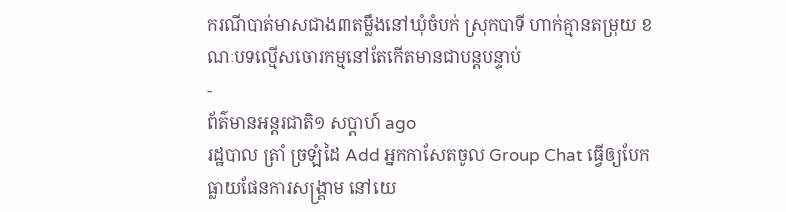ករណីបាត់មាសជាង៣តម្លឹងនៅឃុំចំបក់ ស្រុកបាទី ហាក់គ្មានតម្រុយ ខណៈបទល្មើសចោរកម្មនៅតែកើតមានជាបន្តបន្ទាប់
-
ព័ត៌មានអន្ដរជាតិ១ សប្តាហ៍ ago
រដ្ឋបាល ត្រាំ ច្រឡំដៃ Add អ្នកកាសែតចូល Group Chat ធ្វើឲ្យបែកធ្លាយផែនការសង្គ្រាម នៅយេ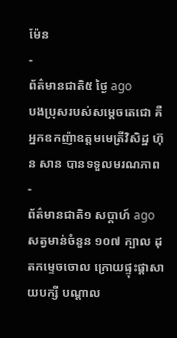ម៉ែន
-
ព័ត៌មានជាតិ៥ ថ្ងៃ ago
បងប្រុសរបស់សម្ដេចតេជោ គឺអ្នកឧកញ៉ាឧត្តមមេត្រីវិសិដ្ឋ ហ៊ុន សាន បានទទួលមរណភាព
-
ព័ត៌មានជាតិ១ សប្តាហ៍ ago
សត្វមាន់ចំនួន ១០៧ ក្បាល ដុតកម្ទេចចោល ក្រោយផ្ទុះផ្ដាសាយបក្សី បណ្តាល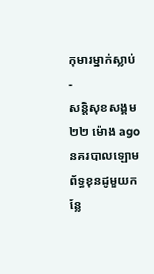កុមារម្នាក់ស្លាប់
-
សន្តិសុខសង្គម២២ ម៉ោង ago
នគរបាលឡោមព័ទ្ធខុនដូមួយកន្លែ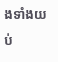ងទាំងយប់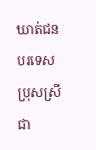ឃាត់ជនបរទេសប្រុសស្រីជា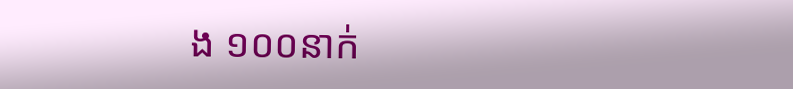ង ១០០នាក់